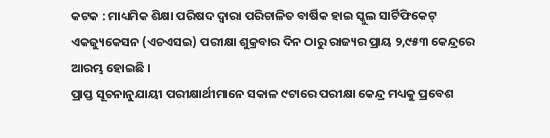କଟକ : ମାଧ୍ୟମିକ ଶିକ୍ଷା ପରିଷଦ ଦ୍ୱାରା ପରିଚାଳିତ ବାର୍ଷିକ ହାଇ ସ୍କୁଲ ସାର୍ଟିଫିକେଟ୍ ଏକଜ୍ୟୁକେସନ (ଏଚଏସଇ) ପରୀକ୍ଷା ଶୁକ୍ରବାର ଦିନ ଠାରୁ ରାଜ୍ୟର ପ୍ରାୟ ୨,୯୫୩ କେନ୍ଦ୍ରରେ ଆରମ୍ଭ ହୋଇଛି ।
ପ୍ରାପ୍ତ ସୂଚନାନୁଯାୟୀ ପରୀକ୍ଷାର୍ଥୀମାନେ ସକାଳ ୯ଟାରେ ପରୀକ୍ଷା କେନ୍ଦ୍ର ମଧ୍ୟକୁ ପ୍ରବେଶ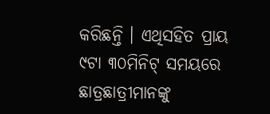କରିଛନ୍ତି । ଏଥିସହିତ ପ୍ରାୟ ୯ଟା ୩୦ମିନିଟ୍ ସମୟରେ ଛାତ୍ରଛାତ୍ରୀମାନଙ୍କୁ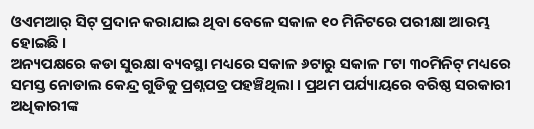ଓଏମଆର୍ ସିଟ୍ ପ୍ରଦାନ କରାଯାଇ ଥିବା ବେଳେ ସକାଳ ୧୦ ମିନିଟରେ ପରୀକ୍ଷା ଆରମ୍ଭ ହୋଇଛି ।
ଅନ୍ୟପକ୍ଷରେ କଡା ସୁରକ୍ଷା ବ୍ୟବସ୍ଥା ମଧ୍ୟରେ ସକାଳ ୬ଟାରୁ ସକାଳ ୮ଟା ୩୦ମିନିଟ୍ ମଧ୍ୟରେ ସମସ୍ତ ନୋଡାଲ କେନ୍ଦ୍ର ଗୁଡିକୁ ପ୍ରଶ୍ନପତ୍ର ପହଞ୍ଚିଥିଲା । ପ୍ରଥମ ପର୍ଯ୍ୟାୟରେ ବରିଷ୍ଠ ସରକାରୀ ଅଧିକାରୀଙ୍କ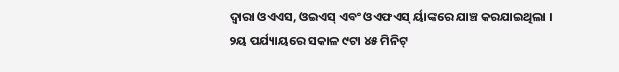ଦ୍ୱାରା ଓଏଏସ, ଓଇଏସ୍ ଏବଂ ଓଏଫଏସ୍ ର୍ୟାଙ୍କରେ ଯାଞ୍ଚ କରଯାଇଥିଲା । ୨ୟ ପର୍ଯ୍ୟାୟରେ ସକାଳ ୯ଟା ୪୫ ମିନିଟ୍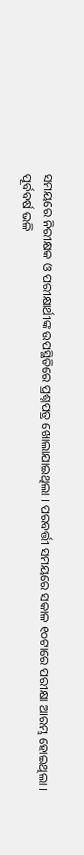ସମୟରେ ନିରୀକ୍ଷକ ଓ ପରୀକ୍ଷାର୍ଥୀଙ୍କ ଉପସ୍ଥିତିରେ ପ୍ରଶ୍ନପତ୍ର ଖୋଲାଯାଇଥିଲା । ପରବର୍ତ୍ତୀ ସମୟରେ ସକାଳ ୧୦ଟାରେ ପରୀକ୍ଷା ଆରମ୍ଭ ହୋଇଥିଲା ।
ପୂର୍ବବର୍ଷ ଭଳି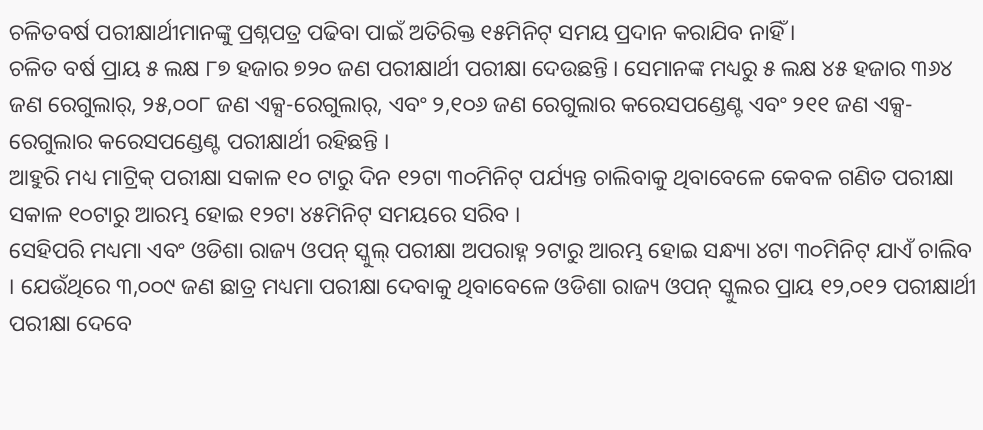ଚଳିତବର୍ଷ ପରୀକ୍ଷାର୍ଥୀମାନଙ୍କୁ ପ୍ରଶ୍ନପତ୍ର ପଢିବା ପାଇଁ ଅତିରିକ୍ତ ୧୫ମିନିଟ୍ ସମୟ ପ୍ରଦାନ କରାଯିବ ନାହିଁ ।
ଚଳିତ ବର୍ଷ ପ୍ରାୟ ୫ ଲକ୍ଷ ୮୭ ହଜାର ୭୨୦ ଜଣ ପରୀକ୍ଷାର୍ଥୀ ପରୀକ୍ଷା ଦେଉଛନ୍ତି । ସେମାନଙ୍କ ମଧ୍ୟରୁ ୫ ଲକ୍ଷ ୪୫ ହଜାର ୩୬୪ ଜଣ ରେଗୁଲାର୍, ୨୫,୦୦୮ ଜଣ ଏକ୍ସ-ରେଗୁଲାର୍, ଏବଂ ୨,୧୦୬ ଜଣ ରେଗୁଲାର କରେସପଣ୍ଡେଣ୍ଟ ଏବଂ ୨୧୧ ଜଣ ଏକ୍ସ-ରେଗୁଲାର କରେସପଣ୍ଡେଣ୍ଟ ପରୀକ୍ଷାର୍ଥୀ ରହିଛନ୍ତି ।
ଆହୁରି ମଧ୍ୟ ମାଟ୍ରିକ୍ ପରୀକ୍ଷା ସକାଳ ୧୦ ଟାରୁ ଦିନ ୧୨ଟା ୩୦ମିନିଟ୍ ପର୍ଯ୍ୟନ୍ତ ଚାଲିବାକୁ ଥିବାବେଳେ କେବଳ ଗଣିତ ପରୀକ୍ଷା ସକାଳ ୧୦ଟାରୁ ଆରମ୍ଭ ହୋଇ ୧୨ଟା ୪୫ମିନିଟ୍ ସମୟରେ ସରିବ ।
ସେହିପରି ମଧ୍ୟମା ଏବଂ ଓଡିଶା ରାଜ୍ୟ ଓପନ୍ ସ୍କୁଲ୍ ପରୀକ୍ଷା ଅପରାହ୍ନ ୨ଟାରୁ ଆରମ୍ଭ ହୋଇ ସନ୍ଧ୍ୟା ୪ଟା ୩୦ମିନିଟ୍ ଯାଏଁ ଚାଲିବ । ଯେଉଁଥିରେ ୩,୦୦୯ ଜଣ ଛାତ୍ର ମଧ୍ୟମା ପରୀକ୍ଷା ଦେବାକୁ ଥିବାବେଳେ ଓଡିଶା ରାଜ୍ୟ ଓପନ୍ ସ୍କୁଲର ପ୍ରାୟ ୧୨,୦୧୨ ପରୀକ୍ଷାର୍ଥୀ ପରୀକ୍ଷା ଦେବେ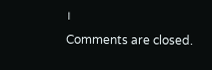।
Comments are closed.